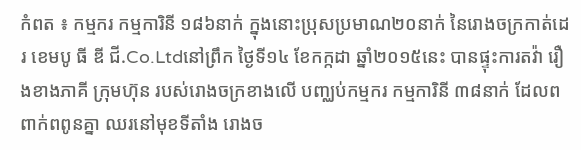កំពត ៖ កម្មករ កម្មការិនី ១៨៦នាក់ ក្នុងនោះប្រុសប្រមាណ២០នាក់ នៃរោងចក្រកាត់ដេរ ខេមបូ ធី ឌី ជី.Co.Ltdនៅព្រឹក ថ្ងៃទី១៤ ខែកក្កដា ឆ្នាំ២០១៥នេះ បានផ្ទុះការតវ៉ា រឿងខាងភាគី ក្រុមហ៊ុន របស់រោងចក្រខាងលើ បញ្ឈប់កម្មករ កម្មការិនី ៣៨នាក់ ដែលពពាក់ពពូនគ្នា ឈរនៅមុខទីតាំង រោងច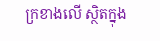ក្រខាងលើ ស្ថិតក្នុង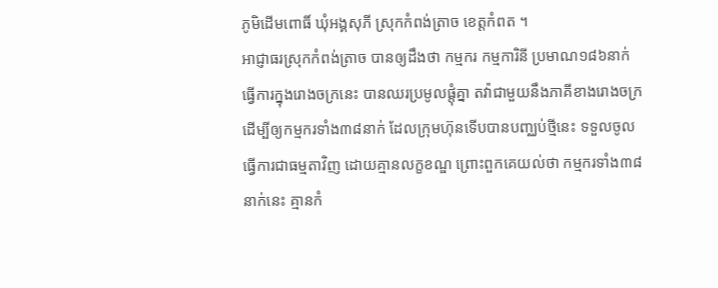ភូមិដើមពោធិ៍ ឃុំអង្គសុភី ស្រុកកំពង់ត្រាច ខេត្តកំពត ។
អាជ្ញាធរស្រុកកំពង់ត្រាច បានឲ្យដឹងថា កម្មករ កម្មការិនី ប្រមាណ១៨៦នាក់ ធ្វើការក្នុងរោងចក្រនេះ បានឈរប្រមូលផ្តុំគ្នា តវ៉ាជាមួយនឹងភាគីខាងរោងចក្រ ដើម្បីឲ្យកម្មករទាំង៣៨នាក់ ដែលក្រុមហ៊ុនទើបបានបញ្ឈប់ថ្មីនេះ ទទួលចូលធ្វើការជាធម្មតាវិញ ដោយគ្មានលក្ខខណ្ឌ ព្រោះពួកគេយល់ថា កម្មករទាំង៣៨នាក់នេះ គ្មានកំ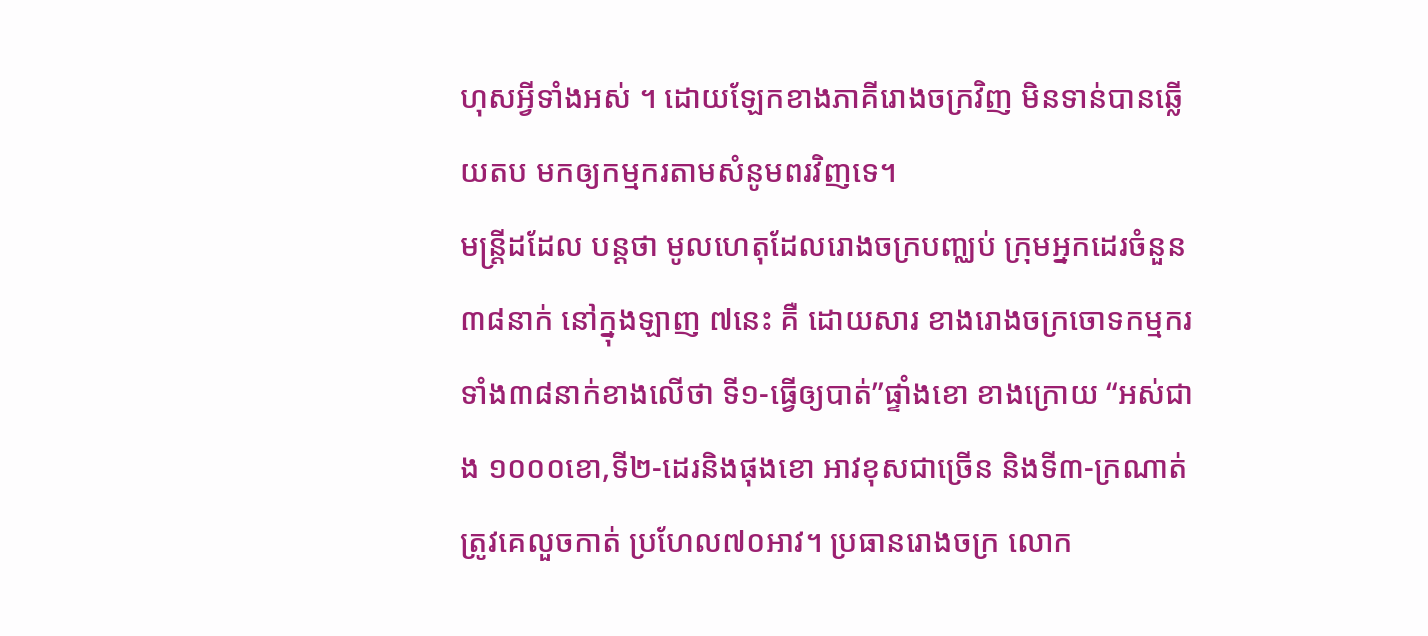ហុសអ្វីទាំងអស់ ។ ដោយឡែកខាងភាគីរោងចក្រវិញ មិនទាន់បានឆ្លើយតប មកឲ្យកម្មករតាមសំនូមពរវិញទេ។
មន្ត្រីដដែល បន្តថា មូលហេតុដែលរោងចក្របញ្ឈប់ ក្រុមអ្នកដេរចំនួន ៣៨នាក់ នៅក្នុងឡាញ ៧នេះ គឺ ដោយសារ ខាងរោងចក្រចោទកម្មករ ទាំង៣៨នាក់ខាងលើថា ទី១-ធ្វើឲ្យបាត់”ផ្ទាំងខោ ខាងក្រោយ “អស់ជាង ១០០០ខោ,ទី២-ដេរនិងផុងខោ អាវខុសជាច្រើន និងទី៣-ក្រណាត់ត្រូវគេលួចកាត់ ប្រហែល៧០អាវ។ ប្រធានរោងចក្រ លោក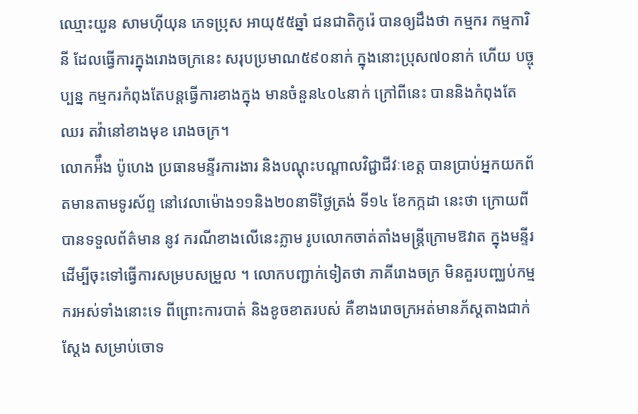ឈ្មោះយួន សាមហ៊ីយុន ភេទប្រុស អាយុ៥៥ឆ្នាំ ជនជាតិកូរ៉េ បានឲ្យដឹងថា កម្មករ កម្មការិនី ដែលធ្វើការក្នុងរោងចក្រនេះ សរុបប្រមាណ៥៩០នាក់ ក្នុងនោះប្រុស៧០នាក់ ហើយ បច្ចុប្បន្ន កម្មករកំពុងតែបន្តធ្វើការខាងក្នុង មានចំនួន៤០៤នាក់ ក្រៅពីនេះ បាននិងកំពុងតែឈរ តវ៉ានៅខាងមុខ រោងចក្រ។
លោកអ៉ឹង ប៉ូហេង ប្រធានមន្ទីរការងារ និងបណ្តុះបណ្តាលវិជ្ជាជីវៈខេត្ត បានប្រាប់អ្នកយកព័តមានតាមទូរស័ព្ទ នៅវេលាម៉ោង១១និង២០នាទីថ្ងៃត្រង់ ទី១៤ ខែកក្កដា នេះថា ក្រោយពីបានទទួលព័ត៌មាន នូវ ករណីខាងលើនេះភ្លាម រូបលោកចាត់តាំងមន្ត្រីក្រោមឱវាត ក្នុងមន្ទីរ ដើម្បីចុះទៅធ្វើការសម្របសម្រួល ។ លោកបញ្ជាក់ទៀតថា ភាគីរោងចក្រ មិនគួរបញ្ឈប់កម្មករអស់ទាំងនោះទេ ពីព្រោះការបាត់ និងខូចខាតរបស់ គឺខាងរោចក្រអត់មានភ័ស្តតាងជាក់ ស្តែង សម្រាប់ចោទ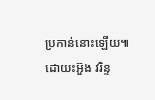ប្រកាន់នោះឡើយ៕ ដោយះអ៊ួង វរិន្ទ